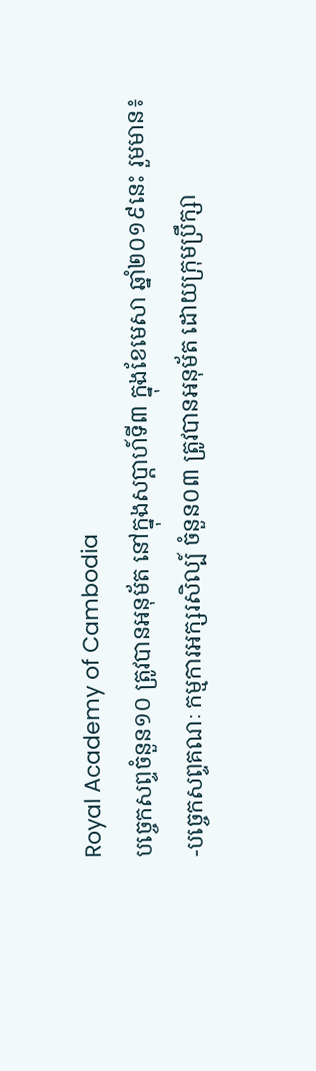Royal Academy of Cambodia
បច្ចេកសព្ទចំនួន១០ ត្រូវបានអនុម័ត នៅក្នុងសប្តាហ៍ទី៣ ក្នុងខែមេសា ឆ្នាំ២០១៩នេះ រួមមាន៖
-បច្ចេកសព្ទគណៈ កម្មការអក្សរសិល្ប៍ ចំនួន០៣ ត្រូវបានអនុម័ត ដោយក្រុមប្រឹក្សា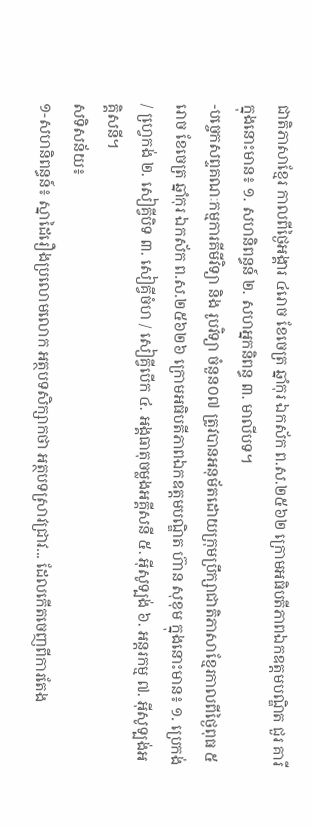ជាតិភាសាខ្មែរ កាលពីថ្ងៃអង្គារ ៤រោច ខែចេត្រ ឆ្នាំកុរ ឯកស័ក ព.ស.២៥៦២ ក្រោមអធិបតីភាពឯកឧត្តមបណ្ឌិត ជួរ គារី ក្នុងនោះមាន៖ ១. សហនិពន្ធន៍ ២. សហអ្នកនិពន្ធ ៣. មាលីបទ។
-បច្ចេកសព្ទគណៈកម្មការគីមីវិទ្យា និង រូបវិទ្យា ចំនួន០៧ ត្រូវបានអនុម័តដោយក្រុមប្រឹក្សាជាតិភាសាខ្មែរកាលពីថ្ងៃពុធ ៥រោច ខែចេត្រ ឆ្នាំកុរ ឯកស័ក ព.ស.២៥៦២៦ ក្រោមអធិបតីភាពឯកឧត្តមបណ្ឌិត ហ៊ាន សុខុម ក្នុងនោះមាន៖ ១. ប្រេកង់ / ហ្វេ្រកង់ ២. សៀគ្វីបិទ ៣. សៀគ្វីចំហ / សៀគ្វីបើក ៤. អង្គធាតុចម្លងអគ្គីសនី ៥. អ៊ីសូទ្បង់ ៦. អន្តរកម្ម ៧. អ៊ីសូទ្បង់អគ្គិសនី។
សទិសន័យ៖
១-សហនិពន្ធន៍៖ ស្នាដៃរឿងប្រលោមលោក អត្ថបទសិក្សាកថា អត្ថបទស្រាវជ្រាវ... ដែលកើតចេញពីការតែង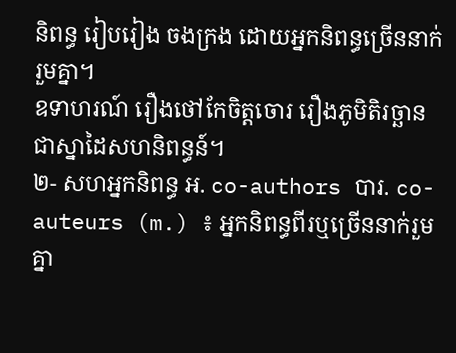និពន្ធ រៀបរៀង ចងក្រង ដោយអ្នកនិពន្ធច្រើននាក់រួមគ្នា។
ឧទាហរណ៍ រឿងថៅកែចិត្តចោរ រឿងភូមិតិរច្ឆាន ជាស្នាដៃសហនិពន្ធន៍។
២- សហអ្នកនិពន្ធ អ. co-authors បារ. co-auteurs (m.) ៖ អ្នកនិពន្ធពីរឬច្រើននាក់រួមគ្នា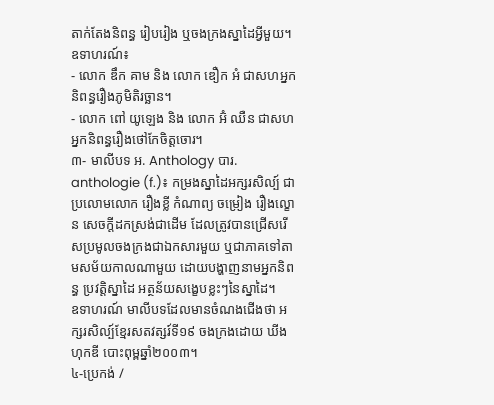តាក់តែងនិពន្ធ រៀបរៀង ឬចងក្រងស្នាដៃអ្វីមួយ។
ឧទាហរណ៍៖
- លោក ឌឹក គាម និង លោក ឌឿក អំ ជាសហអ្នកនិពន្ធរឿងភូមិតិរច្ឆាន។
- លោក ពៅ យូឡេង និង លោក អ៊ំ ឈឺន ជាសហអ្នកនិពន្ធរឿងថៅកែចិត្តចោរ។
៣- មាលីបទ អ. Anthology បារ. anthologie (f.)៖ កម្រងស្នាដៃអក្សរសិល្ប៍ ជាប្រលោមលោក រឿងខ្លី កំណាព្យ ចម្រៀង រឿងល្ខោន សេចក្តីដកស្រង់ជាដើម ដែលត្រូវបានជ្រើសរើសប្រមូលចងក្រងជាឯកសារមួយ ឬជាភាគទៅតាមសម័យកាលណាមួយ ដោយបង្ហាញនាមអ្នកនិពន្ធ ប្រវត្តិស្នាដៃ អត្ថន័យសង្ខេបខ្លះៗនៃស្នាដៃ។
ឧទាហរណ៍ មាលីបទដែលមានចំណងជើងថា អក្សរសិល្ប៍ខ្មែរសតវត្សរ៍ទី១៩ ចងក្រងដោយ ឃីង ហុកឌី បោះពុម្ពឆ្នាំ២០០៣។
៤-ប្រេកង់ /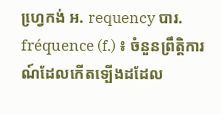ហ្វេ្រកង់ អ. requency បារ. fréquence (f.) ៖ ចំនួនព្រឹត្តិការណ៍ដែលកើតទ្បើងដដែល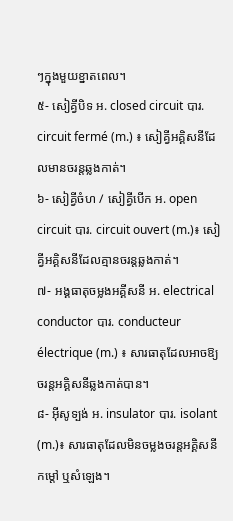ៗក្នុងមួយខ្នាតពេល។
៥- សៀគ្វីបិទ អ. closed circuit បារ. circuit fermé (m.) ៖ សៀគ្វីអគ្គិសនីដែលមានចរន្តឆ្លងកាត់។
៦- សៀគ្វីចំហ / សៀគ្វីបើក អ. open circuit បារ. circuit ouvert (m.)៖ សៀគ្វីអគ្គិសនីដែលគ្មានចរន្តឆ្លងកាត់។
៧- អង្គធាតុចម្លងអគ្គីសនី អ. electrical conductor បារ. conducteur électrique (m.) ៖ សារធាតុដែលអាចឱ្យចរន្តអគ្គិសនីឆ្លងកាត់បាន។
៨- អ៊ីសូទ្បង់ អ. insulator បារ. isolant (m.)៖ សារធាតុដែលមិនចម្លងចរន្តអគ្គិសនី កម្តៅ ឬសំឡេង។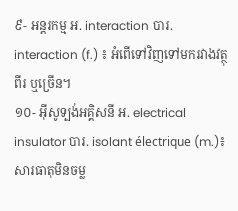៩- អន្តរកម្ម អ. interaction បារ. interaction (f.) ៖ អំពើទៅវិញទៅមករវាងវត្ថុពីរ ឬច្រើន។
១០- អ៊ីសូទ្បង់អគ្គិសនី អ. electrical insulator បារ. isolant électrique (m.)៖ សារធាតុមិនចម្ល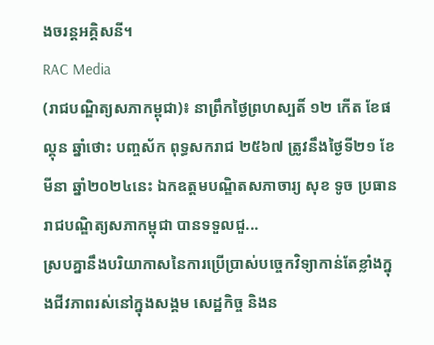ងចរន្តអគ្គិសនី។
RAC Media
(រាជបណ្ឌិត្យសភាកម្ពុជា)៖ នាព្រឹកថ្ងៃព្រហស្បតិ៍ ១២ កើត ខែផល្គុន ឆ្នាំថោះ បញ្ចស័ក ពុទ្ធសករាជ ២៥៦៧ ត្រូវនឹងថ្ងៃទី២១ ខែមីនា ឆ្នាំ២០២៤នេះ ឯកឧត្ដមបណ្ឌិតសភាចារ្យ សុខ ទូច ប្រធានរាជបណ្ឌិត្យសភាកម្ពុជា បានទទួលជួ...
ស្របគ្នានឹងបរិយាកាសនៃការប្រើប្រាស់បច្ចេកវិទ្យាកាន់តែខ្លាំងក្នុងជីវភាពរស់នៅក្នុងសង្គម សេដ្ឋកិច្ច និងន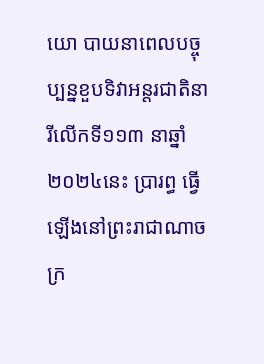យោ បាយនាពេលបច្ចុប្បន្នខួបទិវាអន្តរជាតិនារីលើកទី១១៣ នាឆ្នាំ២០២៤នេះ ប្រារព្ធ ធ្វើឡើងនៅព្រះរាជាណាចក្រ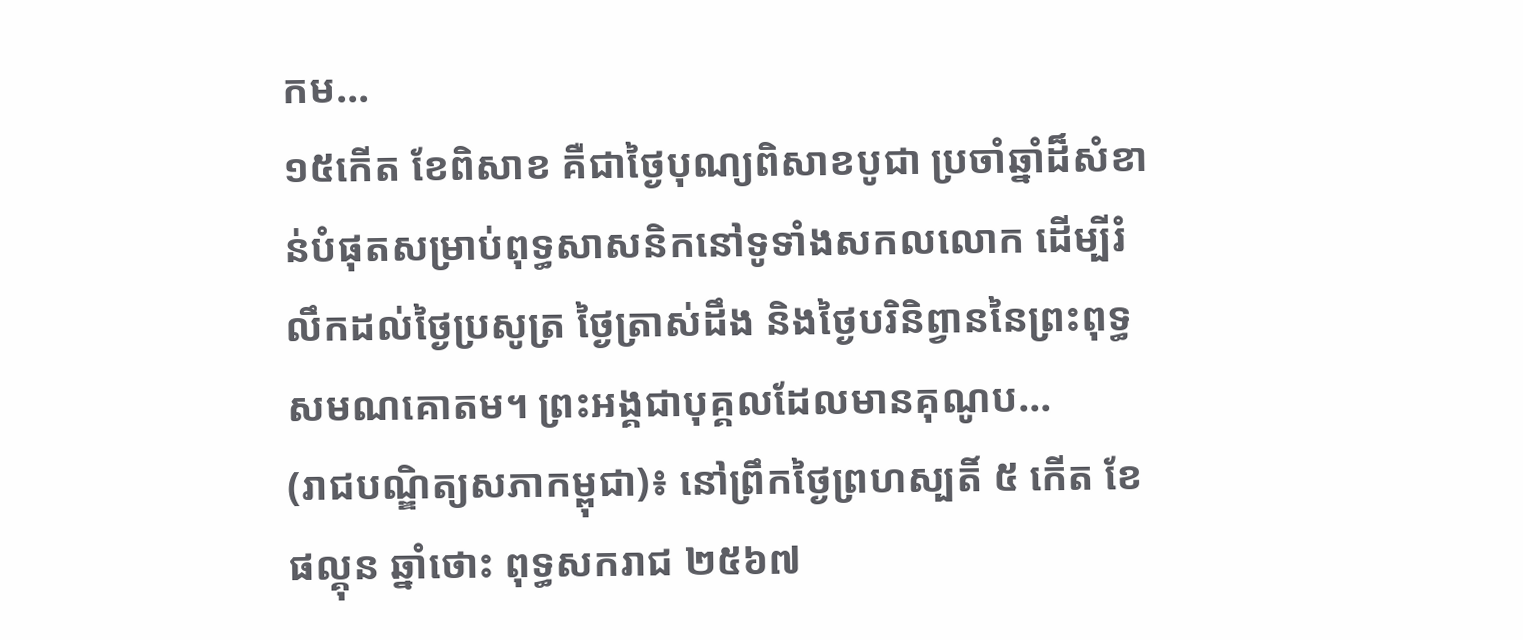កម...
១៥កើត ខែពិសាខ គឺជាថ្ងៃបុណ្យពិសាខបូជា ប្រចាំឆ្នាំដ៏សំខាន់បំផុតសម្រាប់ពុទ្ធសាសនិកនៅទូទាំងសកលលោក ដើម្បីរំលឹកដល់ថ្ងៃប្រសូត្រ ថ្ងៃត្រាស់ដឹង និងថ្ងៃបរិនិព្វាននៃព្រះពុទ្ធសមណគោតម។ ព្រះអង្គជាបុគ្គលដែលមានគុណូប...
(រាជបណ្ឌិត្យសភាកម្ពុជា)៖ នៅព្រឹកថ្ងៃព្រហស្បតិ៍ ៥ កើត ខែផល្គុន ឆ្នាំថោះ ពុទ្ធសករាជ ២៥៦៧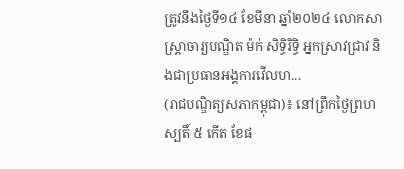ត្រូវនឹងថ្ងៃទី១៤ ខែមីនា ឆ្នាំ២០២៤ លោកសាស្ត្រាចារ្យបណ្ឌិត ម៉ក់ សិទ្ធិរិទ្ធិ អ្នកស្រាវជ្រាវ និងជាប្រធានអង្គការវើលហ...
(រាជបណ្ឌិត្យសភាកម្ពុជា)៖ នៅព្រឹកថ្ងៃព្រហស្បតិ៍ ៥ កើត ខែផ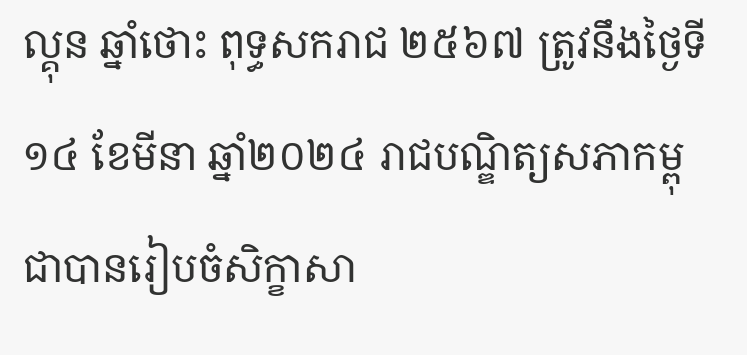ល្គុន ឆ្នាំថោះ ពុទ្ធសករាជ ២៥៦៧ ត្រូវនឹងថ្ងៃទី១៤ ខែមីនា ឆ្នាំ២០២៤ រាជបណ្ឌិត្យសភាកម្ពុជាបានរៀបចំសិក្ខាសា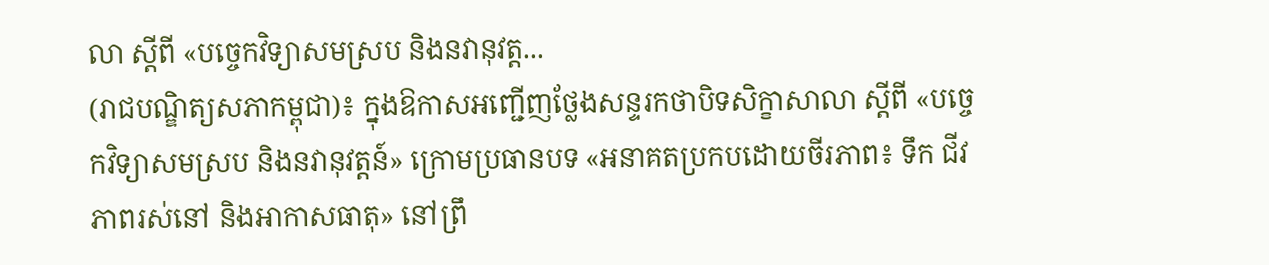លា ស្ដីពី «បច្ចេកវិទ្យាសមស្រប និងនវានុវត្ត...
(រាជបណ្ឌិត្យសភាកម្ពុជា)៖ ក្នុងឱកាសអញ្ជើញថ្លែងសន្ទរកថាបិទសិក្ខាសាលា ស្ដីពី «បច្ចេកវិទ្យាសមស្រប និងនវានុវត្តន៍» ក្រោមប្រធានបទ «អនាគតប្រកបដោយចីរភាព៖ ទឹក ជីវភាពរស់នៅ និងអាកាសធាតុ» នៅព្រឹ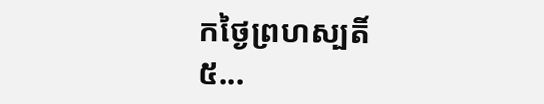កថ្ងៃព្រហស្បតិ៍ ៥...